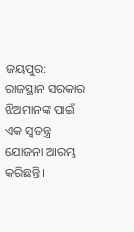ଜୟପୁର: ରାଜସ୍ଥାନ ସରକାର ଝିଅମାନଙ୍କ ପାଇଁ ଏକ ସ୍ୱତନ୍ତ୍ର ଯୋଜନା ଆରମ୍ଭ କରିଛନ୍ତି।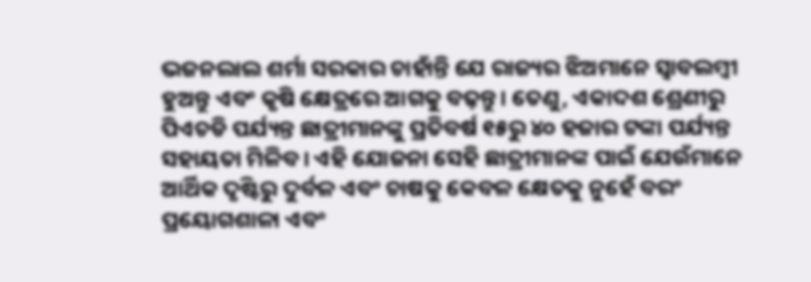ଭଜନଲାଲ ଶର୍ମା ସରକାର ଚାହାଁନ୍ତି ଯେ ରାଜ୍ୟର ଝିଅମାନେ ସ୍ୱାବଲମ୍ବୀ ହୁଅନ୍ତୁ ଏବଂ କୃଷି କ୍ଷେତ୍ରରେ ଆଗକୁ ବଢ଼ନ୍ତୁ। ତେଣୁ, ଏକାଦଶ ଶ୍ରେଣୀରୁ ପିଏଚଡି ପର୍ଯ୍ୟନ୍ତ ଛାତ୍ରୀମାନଙ୍କୁ ପ୍ରତିବର୍ଷ ୧୫ରୁ ୪୦ ହଜାର ଟଙ୍କା ପର୍ଯ୍ୟନ୍ତ ସହାୟତା ମିଳିବ। ଏହି ଯୋଜନା ସେହି ଛାତ୍ରୀମାନଙ୍କ ପାଇଁ ଯେଉଁମାନେ ଆର୍ଥିକ ଦୃଷ୍ଟିରୁ ଦୁର୍ବଳ ଏବଂ ଚାଷକୁ କେବଳ କ୍ଷେତକୁ ନୁହେଁ ବରଂ ପ୍ରୟୋଗଶାଳା ଏବଂ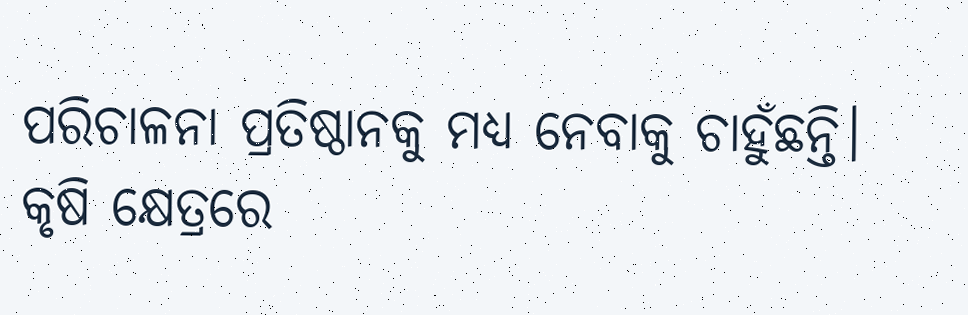ପରିଚାଳନା ପ୍ରତିଷ୍ଠାନକୁ ମଧ୍ୟ ନେବାକୁ ଚାହୁଁଛନ୍ତି।
କୃଷି କ୍ଷେତ୍ରରେ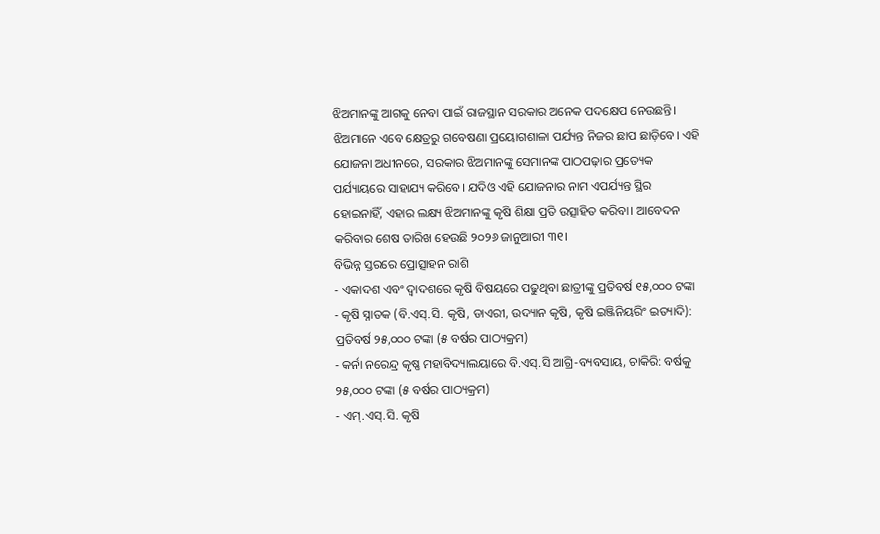ଝିଅମାନଙ୍କୁ ଆଗକୁ ନେବା ପାଇଁ ରାଜସ୍ଥାନ ସରକାର ଅନେକ ପଦକ୍ଷେପ ନେଉଛନ୍ତି। ଝିଅମାନେ ଏବେ କ୍ଷେତ୍ରରୁ ଗବେଷଣା ପ୍ରୟୋଗଶାଳା ପର୍ଯ୍ୟନ୍ତ ନିଜର ଛାପ ଛାଡ଼ିବେ। ଏହି ଯୋଜନା ଅଧୀନରେ, ସରକାର ଝିଅମାନଙ୍କୁ ସେମାନଙ୍କ ପାଠପଢ଼ାର ପ୍ରତ୍ୟେକ ପର୍ଯ୍ୟାୟରେ ସାହାଯ୍ୟ କରିବେ। ଯଦିଓ ଏହି ଯୋଜନାର ନାମ ଏପର୍ଯ୍ୟନ୍ତ ସ୍ଥିର ହୋଇନାହିଁ, ଏହାର ଲକ୍ଷ୍ୟ ଝିଅମାନଙ୍କୁ କୃଷି ଶିକ୍ଷା ପ୍ରତି ଉତ୍ସାହିତ କରିବା। ଆବେଦନ କରିବାର ଶେଷ ତାରିଖ ହେଉଛି ୨୦୨୬ ଜାନୁଆରୀ ୩୧।
ବିଭିନ୍ନ ସ୍ତରରେ ପ୍ରୋତ୍ସାହନ ରାଶି
- ଏକାଦଶ ଏବଂ ଦ୍ୱାଦଶରେ କୃଷି ବିଷୟରେ ପଢୁଥିବା ଛାତ୍ରୀଙ୍କୁ ପ୍ରତିବର୍ଷ ୧୫,୦୦୦ ଟଙ୍କା
- କୃଷି ସ୍ନାତକ (ବି.ଏସ୍.ସି. କୃଷି, ଡାଏରୀ, ଉଦ୍ୟାନ କୃଷି, କୃଷି ଇଞ୍ଜିନିୟରିଂ ଇତ୍ୟାଦି): ପ୍ରତିବର୍ଷ ୨୫,୦୦୦ ଟଙ୍କା (୫ ବର୍ଷର ପାଠ୍ୟକ୍ରମ)
- କର୍ନା ନରେନ୍ଦ୍ର କୃଷ୍ଣ ମହାବିଦ୍ୟାଲୟାରେ ବି.ଏସ୍.ସି ଆଗ୍ରି-ବ୍ୟବସାୟ, ଚାକିରି: ବର୍ଷକୁ ୨୫,୦୦୦ ଟଙ୍କା (୫ ବର୍ଷର ପାଠ୍ୟକ୍ରମ)
- ଏମ୍.ଏସ୍.ସି. କୃଷି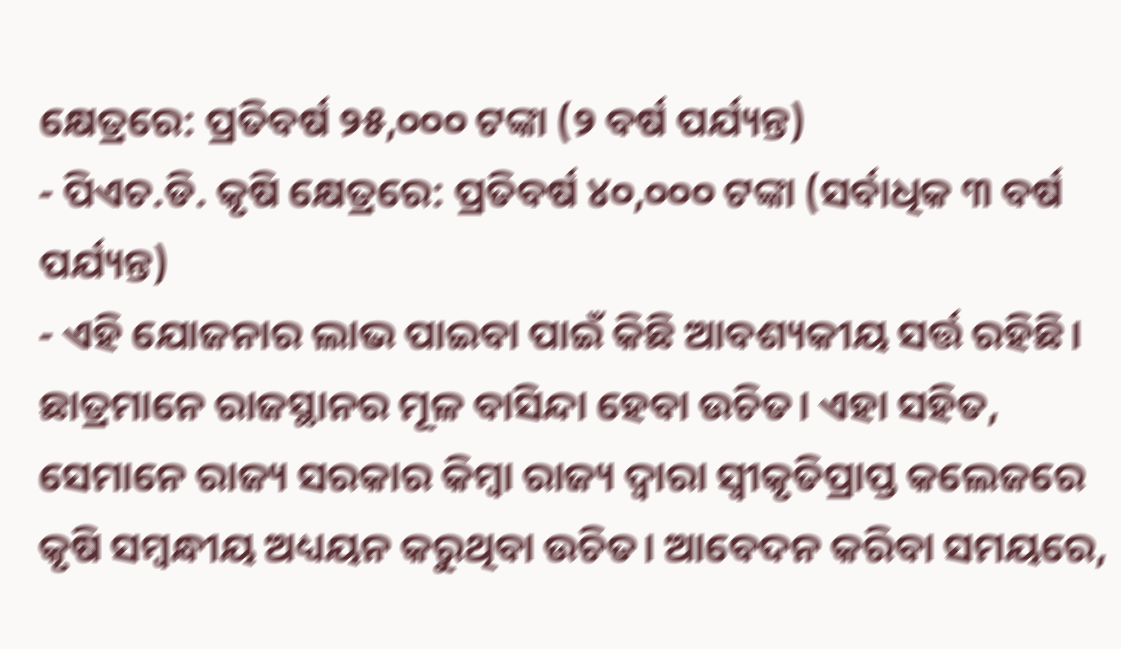କ୍ଷେତ୍ରରେ: ପ୍ରତିବର୍ଷ ୨୫,୦୦୦ ଟଙ୍କା (୨ ବର୍ଷ ପର୍ଯ୍ୟନ୍ତ)
- ପିଏଚ.ଡି. କୃଷି କ୍ଷେତ୍ରରେ: ପ୍ରତିବର୍ଷ ୪୦,୦୦୦ ଟଙ୍କା (ସର୍ବାଧିକ ୩ ବର୍ଷ ପର୍ଯ୍ୟନ୍ତ)
- ଏହି ଯୋଜନାର ଲାଭ ପାଇବା ପାଇଁ କିଛି ଆବଶ୍ୟକୀୟ ସର୍ତ୍ତ ରହିଛି। ଛାତ୍ରମାନେ ରାଜସ୍ଥାନର ମୂଳ ବାସିନ୍ଦା ହେବା ଉଚିତ। ଏହା ସହିତ, ସେମାନେ ରାଜ୍ୟ ସରକାର କିମ୍ବା ରାଜ୍ୟ ଦ୍ୱାରା ସ୍ୱୀକୃତିପ୍ରାପ୍ତ କଲେଜରେ କୃଷି ସମ୍ବନ୍ଧୀୟ ଅଧ୍ୟୟନ କରୁଥିବା ଉଚିତ। ଆବେଦନ କରିବା ସମୟରେ,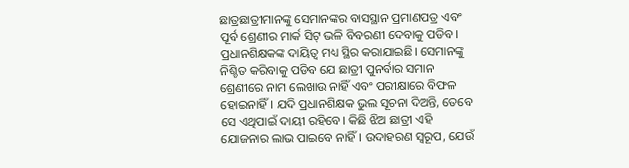ଛାତ୍ରଛାତ୍ରୀମାନଙ୍କୁ ସେମାନଙ୍କର ବାସସ୍ଥାନ ପ୍ରମାଣପତ୍ର ଏବଂ ପୂର୍ବ ଶ୍ରେଣୀର ମାର୍କ ସିଟ୍ ଭଳି ବିବରଣୀ ଦେବାକୁ ପଡିବ।
ପ୍ରଧାନଶିକ୍ଷକଙ୍କ ଦାୟିତ୍ୱ ମଧ୍ୟ ସ୍ଥିର କରାଯାଇଛି। ସେମାନଙ୍କୁ ନିଶ୍ଚିତ କରିବାକୁ ପଡିବ ଯେ ଛାତ୍ରୀ ପୁନର୍ବାର ସମାନ ଶ୍ରେଣୀରେ ନାମ ଲେଖାଉ ନାହିଁ ଏବଂ ପରୀକ୍ଷାରେ ବିଫଳ ହୋଇନାହିଁ। ଯଦି ପ୍ରଧାନଶିକ୍ଷକ ଭୁଲ ସୂଚନା ଦିଅନ୍ତି, ତେବେ ସେ ଏଥିପାଇଁ ଦାୟୀ ରହିବେ। କିଛି ଝିଅ ଛାତ୍ରୀ ଏହି ଯୋଜନାର ଲାଭ ପାଇବେ ନାହିଁ। ଉଦାହରଣ ସ୍ୱରୂପ, ଯେଉଁ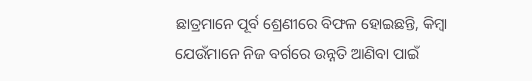ଛାତ୍ରମାନେ ପୂର୍ବ ଶ୍ରେଣୀରେ ବିଫଳ ହୋଇଛନ୍ତି, କିମ୍ବା ଯେଉଁମାନେ ନିଜ ବର୍ଗରେ ଉନ୍ନତି ଆଣିବା ପାଇଁ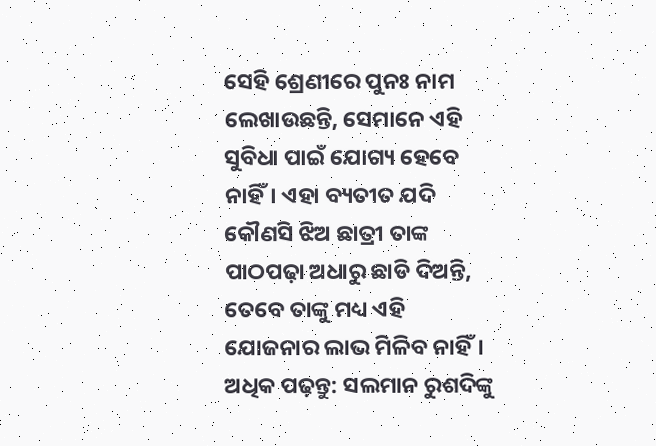ସେହି ଶ୍ରେଣୀରେ ପୁନଃ ନାମ ଲେଖାଉଛନ୍ତି, ସେମାନେ ଏହି ସୁବିଧା ପାଇଁ ଯୋଗ୍ୟ ହେବେ ନାହିଁ। ଏହା ବ୍ୟତୀତ ଯଦି କୌଣସି ଝିଅ ଛାତ୍ରୀ ତାଙ୍କ ପାଠପଢ଼ା ଅଧାରୁ ଛାଡି ଦିଅନ୍ତି, ତେବେ ତାଙ୍କୁ ମଧ୍ୟ ଏହି ଯୋଜନାର ଲାଭ ମିଳିବ ନାହିଁ।
ଅଧିକ ପଢ଼ନ୍ତୁ: ସଲମାନ ରୁଶଦିଙ୍କୁ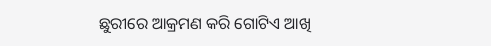ଛୁରୀରେ ଆକ୍ରମଣ କରି ଗୋଟିଏ ଆଖି